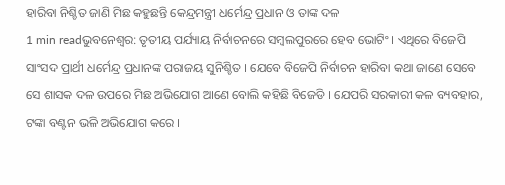ହାରିବା ନିଶ୍ଚିତ ଜାଣି ମିଛ କହୁଛନ୍ତି କେନ୍ଦ୍ରମନ୍ତ୍ରୀ ଧର୍ମେନ୍ଦ୍ର ପ୍ରଧାନ ଓ ତାଙ୍କ ଦଳ
1 min readଭୁବନେଶ୍ବର: ତୃତୀୟ ପର୍ଯ୍ୟାୟ ନିର୍ବାଚନରେ ସମ୍ବଲପୁରରେ ହେବ ଭୋଟିଂ । ଏଥିରେ ବିଜେପି ସାଂସଦ ପ୍ରାର୍ଥୀ ଧର୍ମେନ୍ଦ୍ର ପ୍ରଧାନଙ୍କ ପରାଜୟ ସୁନିଶ୍ଚିତ । ଯେବେ ବିଜେପି ନିର୍ବାଚନ ହାରିବା କଥା ଜାଣେ ସେବେ ସେ ଶାସକ ଦଳ ଉପରେ ମିଛ ଅଭିଯୋଗ ଆଣେ ବୋଲି କହିଛି ବିଜେଡି । ଯେପରି ସରକାରୀ କଳ ବ୍ୟବହାର, ଟଙ୍କା ବଣ୍ଟନ ଭଳି ଅଭିଯୋଗ କରେ ।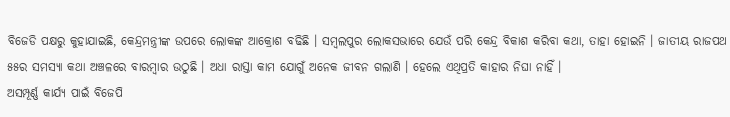ବିଜେଡି ପକ୍ଷରୁ କୁହାଯାଇଛି, କେନ୍ଦ୍ରମନ୍ତ୍ରୀଙ୍କ ଉପରେ ଲୋକଙ୍କ ଆକ୍ରୋଶ ବଢିଛି । ସମ୍ବଲପୁର ଲୋକସଭାରେ ଯେଉଁ ପରି କେନ୍ଦ୍ର ବିକାଶ କରିବା କଥା, ତାହା ହୋଇନି । ଜାତୀୟ ରାଜପଥ ୫୫ର ସମସ୍ୟା କଥା ଅଞ୍ଚଳରେ ବାରମ୍ବାର ଉଠୁଛି । ଅଧା ରାସ୍ତା କାମ ଯୋଗୁଁ ଅନେକ ଜୀବନ ଗଲାଣି । ହେଲେ ଏଥିପ୍ରତି କାହାର ନିଘା ନାହିଁ ।
ଅସମ୍ପୂର୍ଣ୍ଣ କାର୍ଯ୍ୟ ପାଇଁ ବିଜେପି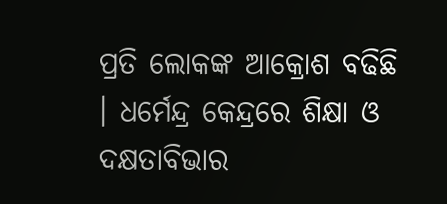ପ୍ରତି ଲୋକଙ୍କ ଆକ୍ରୋଶ ବଢିଛି । ଧର୍ମେନ୍ଦ୍ର କେନ୍ଦ୍ରରେ ଶିକ୍ଷା ଓ ଦକ୍ଷତାବିଭାର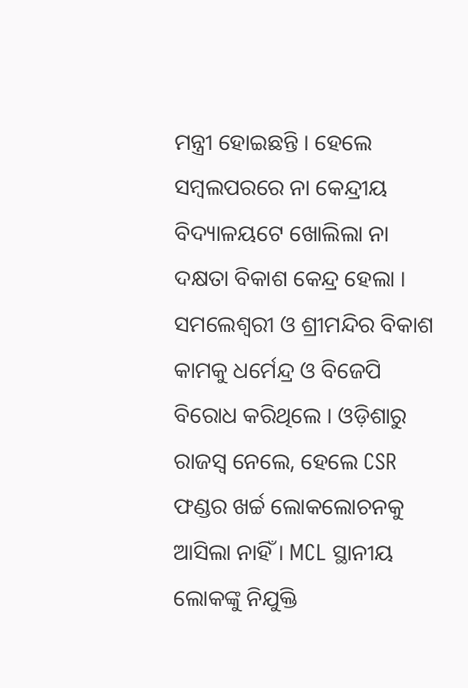ମନ୍ତ୍ରୀ ହୋଇଛନ୍ତି । ହେଲେ ସମ୍ବଲପରରେ ନା କେନ୍ଦ୍ରୀୟ ବିଦ୍ୟାଳୟଟେ ଖୋଲିଲା ନା ଦକ୍ଷତା ବିକାଶ କେନ୍ଦ୍ର ହେଲା । ସମଲେଶ୍ୱରୀ ଓ ଶ୍ରୀମନ୍ଦିର ବିକାଶ କାମକୁ ଧର୍ମେନ୍ଦ୍ର ଓ ବିଜେପି ବିରୋଧ କରିଥିଲେ । ଓଡ଼ିଶାରୁ ରାଜସ୍ବ ନେଲେ, ହେଲେ CSR ଫଣ୍ଡର ଖର୍ଚ୍ଚ ଲୋକଲୋଚନକୁ ଆସିଲା ନାହିଁ । MCL ସ୍ଥାନୀୟ ଲୋକଙ୍କୁ ନିଯୁକ୍ତି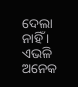ଦେଲା ନାହିଁ । ଏଭଳି ଅନେକ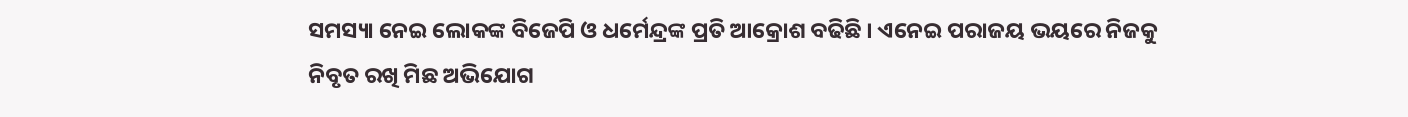ସମସ୍ୟା ନେଇ ଲୋକଙ୍କ ବିଜେପି ଓ ଧର୍ମେନ୍ଦ୍ରଙ୍କ ପ୍ରତି ଆକ୍ରୋଶ ବଢିଛି । ଏନେଇ ପରାଜୟ ଭୟରେ ନିଜକୁ ନିବୃତ ରଖି ମିଛ ଅଭିଯୋଗ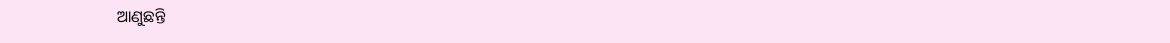ଆଣୁଛନ୍ତି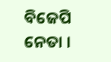ବିଜେପି ନେତା ।